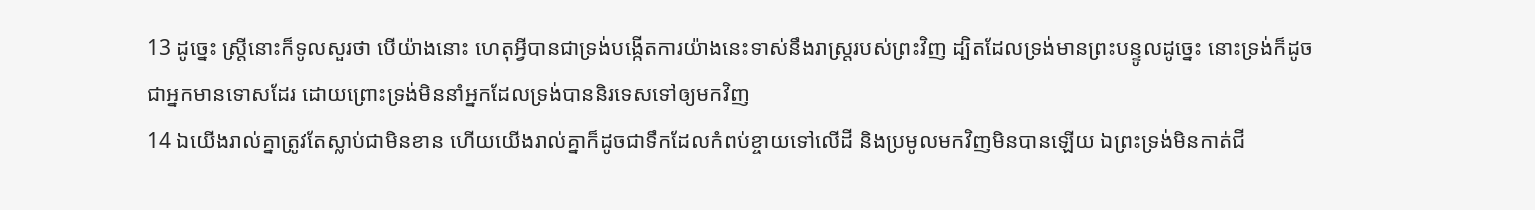13 ដូច្នេះ ស្ត្រីនោះក៏ទូលសួរថា បើយ៉ាងនោះ ហេតុអ្វីបានជាទ្រង់បង្កើតការយ៉ាងនេះទាស់នឹងរាស្ត្ររបស់ព្រះវិញ ដ្បិតដែលទ្រង់មានព្រះបន្ទូលដូច្នេះ នោះទ្រង់ក៏ដូចជាអ្នកមានទោសដែរ ដោយព្រោះទ្រង់មិននាំអ្នកដែលទ្រង់បាននិរទេសទៅឲ្យមកវិញ
14 ឯយើងរាល់គ្នាត្រូវតែស្លាប់ជាមិនខាន ហើយយើងរាល់គ្នាក៏ដូចជាទឹកដែលកំពប់ខ្ចាយទៅលើដី និងប្រមូលមកវិញមិនបានឡើយ ឯព្រះទ្រង់មិនកាត់ជី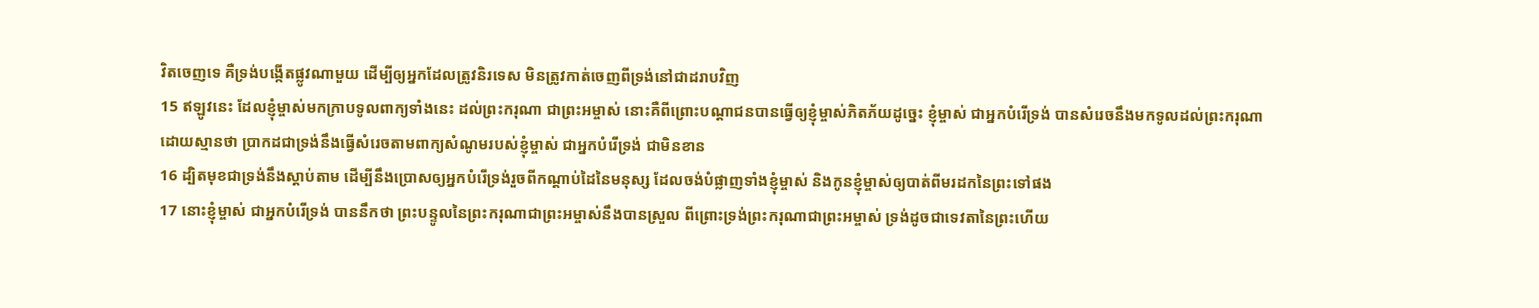វិតចេញទេ គឺទ្រង់បង្កើតផ្លូវណាមួយ ដើម្បីឲ្យអ្នកដែលត្រូវនិរទេស មិនត្រូវកាត់ចេញពីទ្រង់នៅជាដរាបវិញ
15 ឥឡូវនេះ ដែលខ្ញុំម្ចាស់មកក្រាបទូលពាក្យទាំងនេះ ដល់ព្រះករុណា ជាព្រះអម្ចាស់ នោះគឺពីព្រោះបណ្តាជនបានធ្វើឲ្យខ្ញុំម្ចាស់ភិតភ័យដូច្នេះ ខ្ញុំម្ចាស់ ជាអ្នកបំរើទ្រង់ បានសំរេចនឹងមកទូលដល់ព្រះករុណា ដោយស្មានថា ប្រាកដជាទ្រង់នឹងធ្វើសំរេចតាមពាក្យសំណូមរបស់ខ្ញុំម្ចាស់ ជាអ្នកបំរើទ្រង់ ជាមិនខាន
16 ដ្បិតមុខជាទ្រង់នឹងស្តាប់តាម ដើម្បីនឹងប្រោសឲ្យអ្នកបំរើទ្រង់រួចពីកណ្តាប់ដៃនៃមនុស្ស ដែលចង់បំផ្លាញទាំងខ្ញុំម្ចាស់ និងកូនខ្ញុំម្ចាស់ឲ្យបាត់ពីមរដកនៃព្រះទៅផង
17 នោះខ្ញុំម្ចាស់ ជាអ្នកបំរើទ្រង់ បាននឹកថា ព្រះបន្ទូលនៃព្រះករុណាជាព្រះអម្ចាស់នឹងបានស្រួល ពីព្រោះទ្រង់ព្រះករុណាជាព្រះអម្ចាស់ ទ្រង់ដូចជាទេវតានៃព្រះហើយ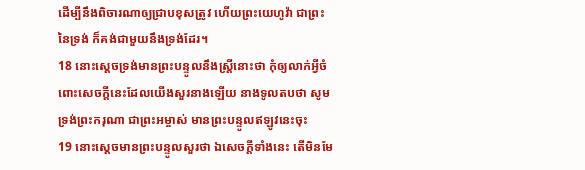ដើម្បីនឹងពិចារណាឲ្យជ្រាបខុសត្រូវ ហើយព្រះយេហូវ៉ា ជាព្រះនៃទ្រង់ ក៏គង់ជាមួយនឹងទ្រង់ដែរ។
18 នោះស្តេចទ្រង់មានព្រះបន្ទូលនឹងស្ត្រីនោះថា កុំឲ្យលាក់អ្វីចំពោះសេចក្តីនេះដែលយើងសួរនាងឡើយ នាងទូលតបថា សូមទ្រង់ព្រះករុណា ជាព្រះអម្ចាស់ មានព្រះបន្ទូលឥឡូវនេះចុះ
19 នោះស្តេចមានព្រះបន្ទូលសួរថា ឯសេចក្តីទាំងនេះ តើមិនមែ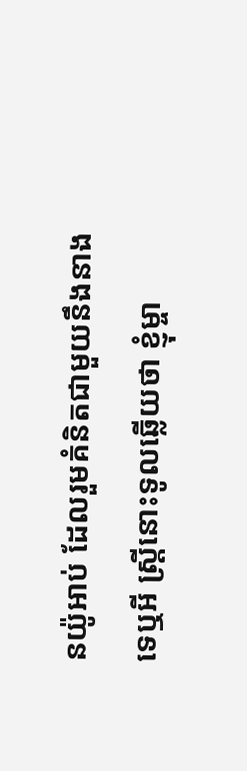នយ៉ូអាប់ ដែលរួមគំនិតជាមួយនឹងនាងទេឬអី ស្ត្រីនោះទូលឆ្លើយថា ខ្ញុំម្ចា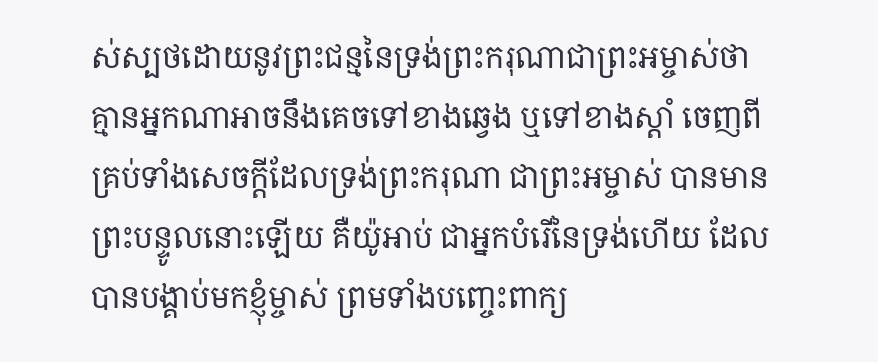ស់ស្បថដោយនូវព្រះជន្មនៃទ្រង់ព្រះករុណាជាព្រះអម្ចាស់ថា គ្មានអ្នកណាអាចនឹងគេចទៅខាងឆ្វេង ឬទៅខាងស្តាំ ចេញពីគ្រប់ទាំងសេចក្តីដែលទ្រង់ព្រះករុណា ជាព្រះអម្ចាស់ បានមានព្រះបន្ទូលនោះឡើយ គឺយ៉ូអាប់ ជាអ្នកបំរើនៃទ្រង់ហើយ ដែលបានបង្គាប់មកខ្ញុំម្ចាស់ ព្រមទាំងបញ្ចេះពាក្យ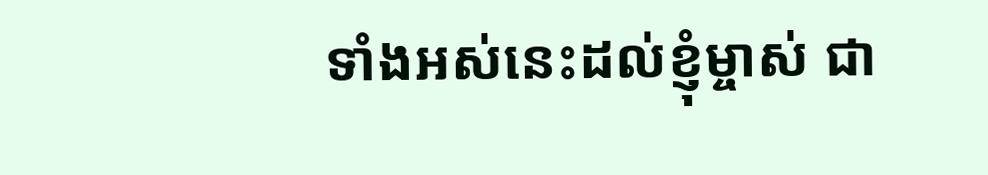ទាំងអស់នេះដល់ខ្ញុំម្ចាស់ ជា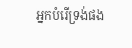អ្នកបំរើទ្រង់ផង